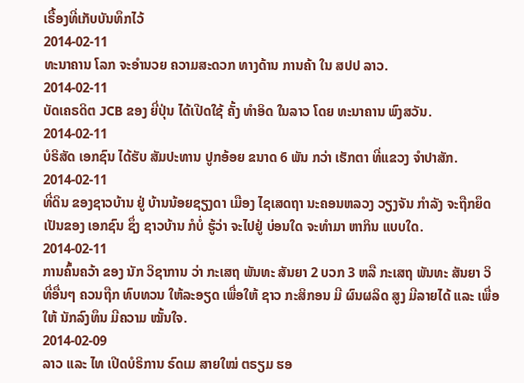ເຣື້ອງທີ່ເກັບບັນທຶກໄວ້
2014-02-11
ທະນາຄານ ໂລກ ຈະອຳນວຍ ຄວາມສະດວກ ທາງດ້ານ ການຄ້າ ໃນ ສປປ ລາວ.
2014-02-11
ບັດເຄຣດິຕ JCB ຂອງ ຍີ່ປຸ່ນ ໄດ້ເປີດໃຊ້ ຄັ້ງ ທຳອິດ ໃນລາວ ໂດຍ ທະນາຄານ ພົງສວັນ.
2014-02-11
ບໍຣິສັດ ເອກຊົນ ໄດ້ຮັບ ສັມປະທານ ປູກອ້ອຍ ຂນາດ 6 ພັນ ກວ່າ ເຮັກຕາ ທີ່ແຂວງ ຈໍາປາສັກ.
2014-02-11
ທີ່ດິນ ຂອງຊາວບ້ານ ຢູ່ ບ້ານນ້ອຍຊຽງດາ ເມືອງ ໄຊເສດຖາ ນະຄອນຫລວງ ວຽງຈັນ ກຳລັງ ຈະຖືກຍຶດ ເປັນຂອງ ເອກຊົນ ຊຶ່ງ ຊາວບ້ານ ກໍບໍ່ ຮູ້ວ່າ ຈະໄປຢູ່ ບ່ອນໃດ ຈະທຳມາ ຫາກິນ ແບບໃດ.
2014-02-11
ການຄົ້ນຄວ້າ ຂອງ ນັກ ວິຊາການ ວ່າ ກະເສຖ ພັນທະ ສັນຍາ 2 ບວກ 3 ຫລື ກະເສຖ ພັນທະ ສັນຍາ ວິທີ່ອື່ນໆ ຄວນຖືກ ທົບທວນ ໃຫ້ລະອຽດ ເພື່ອໃຫ້ ຊາວ ກະສິກອນ ມີ ຜົນຜລິດ ສູງ ມີລາຍໄດ້ ແລະ ເພື່ອໃຫ້ ນັກລົງທຶນ ມີຄວາມ ໝັ້ນໃຈ.
2014-02-09
ລາວ ແລະ ໄທ ເປີດບໍຣິການ ຣົດເມ ສາຍໃໝ່ ຕຣຽມ ຮອ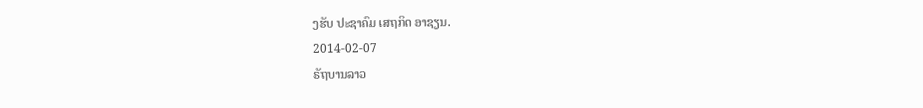ງຮັບ ປະຊາຄົມ ເສຖກິດ ອາຊຽນ.
2014-02-07
ຣັຖບານລາວ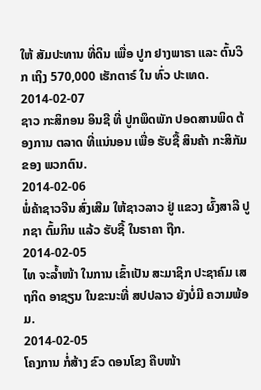ໃຫ້ ສັມປະທານ ທີ່ດິນ ເພື່ອ ປູກ ຢາງພາຣາ ແລະ ຕົ້ນວິກ ເຖິງ 570,000 ເຮັກຕາຣ໌ ໃນ ທົ່ວ ປະເທດ.
2014-02-07
ຊາວ ກະສິກອນ ອິນຊີ ທີ່ ປູກພຶດພັກ ປອດສານພິດ ຕ້ອງການ ຕລາດ ທີ່ແນ່ນອນ ເພື່ອ ຮັບຊື້ ສິນຄ້າ ກະສິກັມ ຂອງ ພວກຕົນ.
2014-02-06
ພໍ່ຄ້າຊາວຈີນ ສົ່ງເສີມ ໃຫ້ຊາວລາວ ຢູ່ ແຂວງ ຜົ້ງສາລີ ປູກຊາ ຕົ້ມກິນ ແລ້ວ ຮັບຊື້ ໃນຣາຄາ ຖືກ.
2014-02-05
ໄທ ຈະລໍ້າໜ້າ ໃນການ ເຂົ້າເປັນ ສະມາຊິກ ປະຊາຄົມ ເສຖກິດ ອາຊຽນ ໃນຂະນະທີ່ ສປປລາວ ຍັງບໍ່ມີ ຄວາມພ້ອມ.
2014-02-05
ໂຄງການ ກໍ່ສ້າງ ຂົວ ດອນໂຂງ ຄືບໜ້າ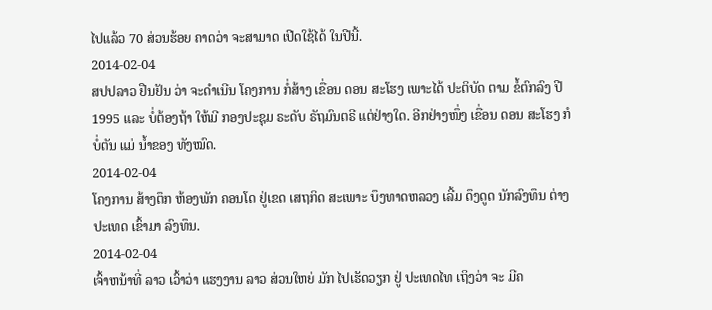ໄປແລ້ວ 70 ສ່ວນຮ້ອຍ ຄາດວ່າ ຈະສາມາດ ເປີດໃຊ້ໄດ້ ໃນປີນີ້.
2014-02-04
ສປປລາວ ຢືນຢັນ ວ່າ ຈະດໍາເນີນ ໂຄງການ ກໍ່ສ້າງ ເຂື່ອນ ດອນ ສະໂຮງ ເພາະໄດ້ ປະຕິບັດ ຕາມ ຂໍ້ຕົກລົງ ປີ 1995 ແລະ ບໍ່ຕ້ອງຖ້າ ໃຫ້ມີ ກອງປະຊຸມ ຣະດັບ ຣັຖມົນຕຣີ ແຕ່ຢ່າງໃດ. ອີກຢ່າງໜຶ່ງ ເຂື່ອນ ດອນ ສະໂຮງ ກໍບໍ່ຕັນ ແມ່ ນໍ້າຂອງ ທັງໝົດ.
2014-02-04
ໂຄງການ ສ້າງຕຶກ ຫ້ອງພັກ ຄອນໂດ ຢູ່ເຂດ ເສຖກິດ ສະເພາະ ບຶງທາດຫລວງ ເລີ້ມ ດຶງດູດ ນັກລົງທຶນ ຕ່າງ ປະເທດ ເຂົ້າມາ ລົງທຶນ.
2014-02-04
ເຈົ້າຫນ້າທີ່ ລາວ ເວົ້າວ່າ ແຮງງານ ລາວ ສ່ວນໃຫຍ່ ມັກ ໄປເຮັດວຽກ ຢູ່ ປະເທດໄທ ເຖິງວ່າ ຈະ ມີຄ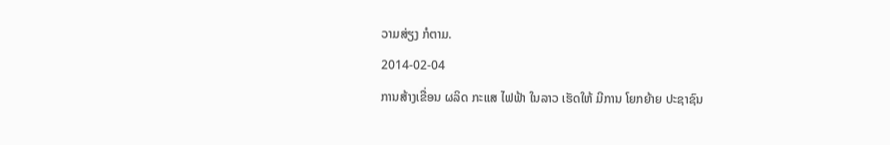ວາມສ່ຽງ ກໍຕາມ.
2014-02-04
ການສ້າງເຂື່ອນ ຜລິດ ກະແສ ໄຟຟ້າ ໃນລາວ ເຮັດໃຫ້ ມີການ ໂຍກຍ້າຍ ປະຊາຊົນ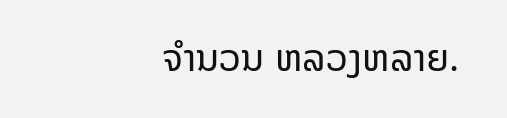ຈໍານວນ ຫລວງຫລາຍ.